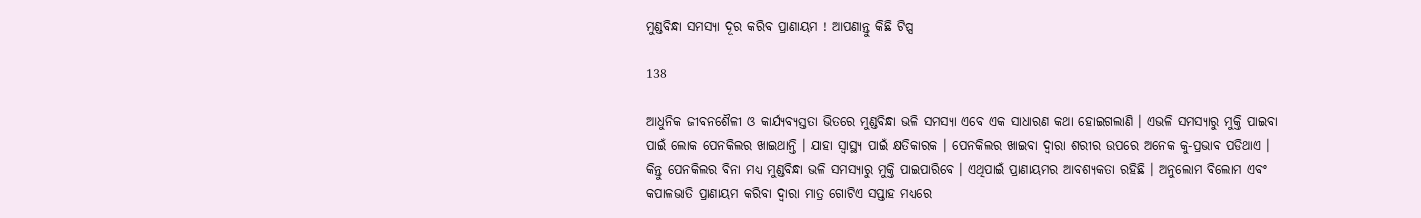ମୁଣ୍ଡବିନ୍ଧା ସମସ୍ୟା ଦୂର କରିବ ପ୍ରାଣାୟମ ! ଆପଣାନ୍ତୁ କିଛି ଟିପ୍ସ

138

ଆଧୁନିକ ଜୀବନଶୈଳୀ ଓ କାର୍ଯ୍ୟବ୍ୟସ୍ତତା ଭିତରେ ମୁଣ୍ଡବିନ୍ଧା ଭଳି ସମସ୍ୟା ଏବେ ଏକ ସାଧାରଣ କଥା ହୋଇଗଲାଣି । ଏଭଳି ସମସ୍ୟାରୁ ମୁକ୍ତି ପାଇବା ପାଇଁ ଲୋକ ପେନକିଲର ଖାଇଥାନ୍ତି । ଯାହା ସ୍ୱାସ୍ଥ୍ୟ ପାଇଁ କ୍ଷତିକାରକ । ପେନକିଲର ଖାଇବା ଦ୍ୱାରା ଶରୀର ଉପରେ ଅନେକ କୁ-ପ୍ରଭାବ ପଡିଥାଏ । କିନ୍ତୁ ପେନକିଲର ବିନା ମଧ୍ୟ ମୁଣ୍ଡବିନ୍ଧା ଭଳି ସମସ୍ୟାରୁ ମୁକ୍ତି ପାଇପାରିବେ । ଏଥିପାଇଁ ପ୍ରାଣାୟମର ଆବଶ୍ୟକତା ରହିଛି । ଅନୁଲୋମ ବିଲୋମ ଏବଂ କପାଳଭାତି ପ୍ରାଣାୟମ କରିବା ଦ୍ୱାରା ମାତ୍ର ଗୋଟିଏ ସପ୍ତାହ ମଧ୍ୟରେ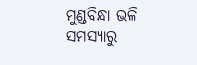ମୁଣ୍ଡବିନ୍ଧା ଭଳି ସମସ୍ୟାରୁ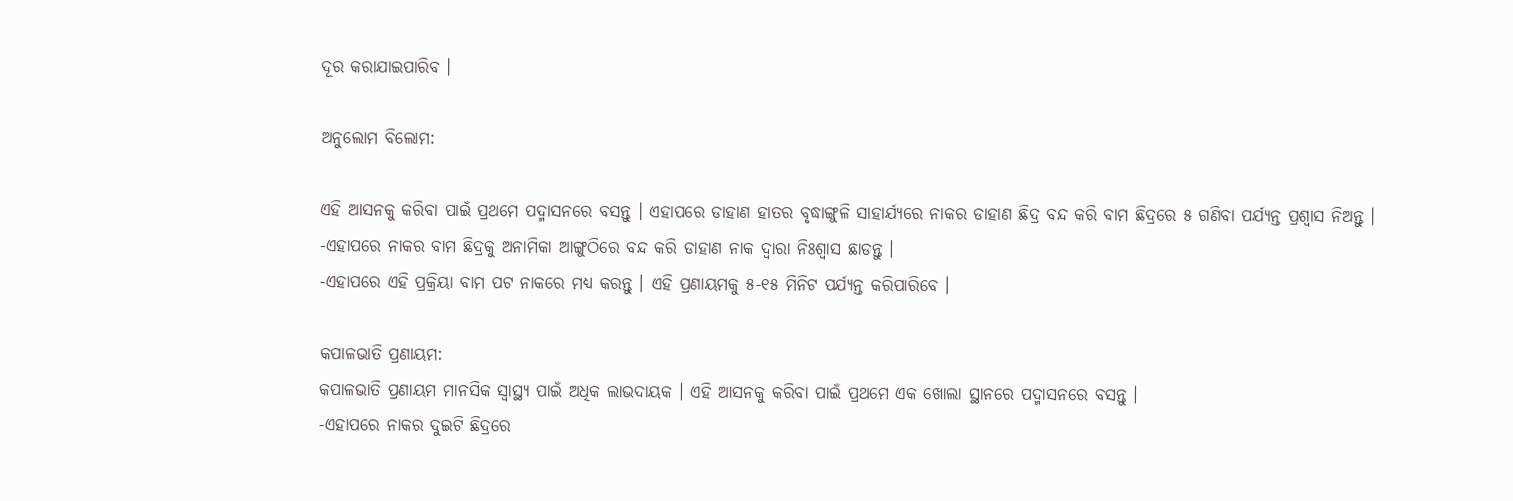ଦୂର କରାଯାଇପାରିବ ।

ଅନୁଲୋମ ବିଲୋମ:

ଏହି ଆସନକୁ କରିବା ପାଇଁ ପ୍ରଥମେ ପଦ୍ମାସନରେ ବସନ୍ତୁ । ଏହାପରେ ଡାହାଣ ହାତର ବୃଦ୍ଧାଙ୍ଗୁଳି ସାହାର୍ଯ୍ୟରେ ନାକର ଡାହାଣ ଛିଦ୍ର ବନ୍ଦ କରି ବାମ ଛିଦ୍ରରେ ୫ ଗଣିବା ପର୍ଯ୍ୟନ୍ତ ପ୍ରଶ୍ୱାସ ନିଅନ୍ତୁ ।
-ଏହାପରେ ନାକର ବାମ ଛିଦ୍ରକୁ ଅନାମିକା ଆଙ୍ଗୁଠିରେ ବନ୍ଦ କରି ଡାହାଣ ନାକ ଦ୍ୱାରା ନିଃଶ୍ୱାସ ଛାଡନ୍ତୁ ।
-ଏହାପରେ ଏହି ପ୍ରକ୍ରିୟା ବାମ ପଟ ନାକରେ ମଧ୍ୟ କରନ୍ତୁ । ଏହି ପ୍ରଣାୟମକୁ ୫-୧୫ ମିନିଟ ପର୍ଯ୍ୟନ୍ତ କରିପାରିବେ ।

କପାଳଭାତି ପ୍ରଣାୟମ:
କପାଳଭାତି ପ୍ରଣାୟମ ମାନସିକ ସ୍ୱାସ୍ଥ୍ୟ ପାଇଁ ଅଧିକ ଲାଭଦାୟକ । ଏହି ଆସନକୁ କରିବା ପାଇଁ ପ୍ରଥମେ ଏକ ଖୋଲା ସ୍ଥାନରେ ପଦ୍ମାସନରେ ବସନ୍ତୁ ।
-ଏହାପରେ ନାକର ଦୁଇଟି ଛିଦ୍ରରେ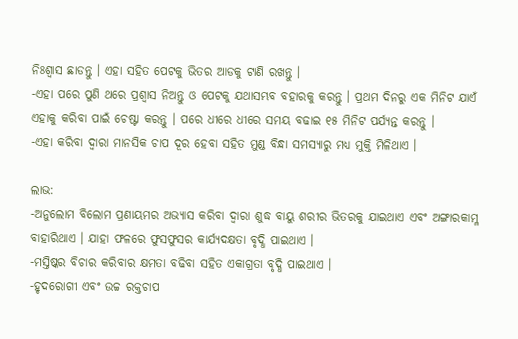ନିଃଶ୍ୱାସ ଛାଡନ୍ତୁ । ଏହା ସହିତ ପେଟକୁ ଭିତର ଆଡକୁ ଟାଣି ରଖନ୍ତୁ ।
-ଏହା ପରେ ପୁଣି ଥରେ ପ୍ରଶ୍ୱାସ ନିଅନ୍ତୁ ଓ ପେଟକୁ ଯଥାସମ୍ଭବ ବହାରକୁ କରନ୍ତୁ । ପ୍ରଥମ ଦିନରୁ ଏକ ମିନିଟ ଯାଏଁ ଏହାକୁ କରିବା ପାଇଁ ଚେଷ୍ଟା କରନ୍ତୁ । ପରେ ଧୀରେ ଧୀରେ ସମୟ ବଢାଇ ୧୫ ମିନିଟ ପର୍ଯ୍ୟନ୍ତ କରନ୍ତୁ ।
-ଏହା କରିବା ଦ୍ୱାରା ମାନସିକ ଚାପ ଦୂର ହେବା ସହିତ ମୁଣ୍ଡ ବିନ୍ଧା ସମସ୍ୟାରୁ ମଧ୍ୟ ମୁକ୍ତି ମିଳିଥାଏ ।

ଲାଭ:
-ଅନୁଲୋମ ବିଲୋମ ପ୍ରଣାୟମର ଅଭ୍ୟାସ କରିବା ଦ୍ୱାରା ଶୁଦ୍ଧ ବାୟୁ ଶରୀର ଭିତରକୁ ଯାଇଥାଏ ଏବଂ ଅଙ୍ଗାରକାମ୍ଳ ବାହାରିଥାଏ । ଯାହା ଫଳରେ ଫୁସଫୁସର କାର୍ଯ୍ୟଦକ୍ଷତା ବୃଦ୍ଧି ପାଇଥାଏ ।
-ମସ୍ତିଷ୍କର ବିଚାର କରିବାର କ୍ଷମତା ବଢିବା ସହିତ ଏକାଗ୍ରତା ବୃଦ୍ଧି ପାଇଥାଏ ।
-ହୃଦରୋଗୀ ଏବଂ ଉଚ୍ଚ ରକ୍ତଚାପ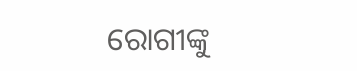ରୋଗୀଙ୍କୁ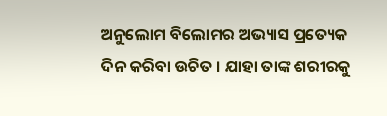ଅନୁଲୋମ ବିଲୋମର ଅଭ୍ୟାସ ପ୍ରତ୍ୟେକ ଦିନ କରିବା ଉଚିତ । ଯାହା ତାଙ୍କ ଶରୀରକୁ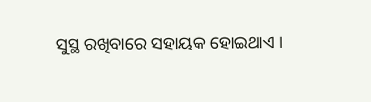ସୁସ୍ଥ ରଖିବାରେ ସହାୟକ ହୋଇଥାଏ ।